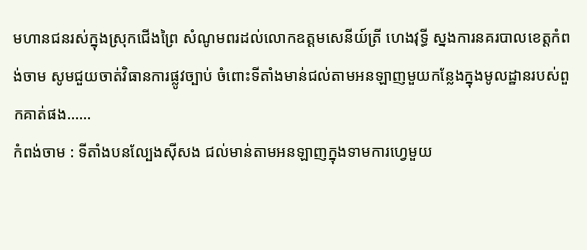មហានជនរស់ក្នុងស្រុកជើងព្រៃ សំណូមពរដល់លោកឧត្តមសេនីយ៍ត្រី ហេងវុទ្ធី ស្នងការនគរបាលខេត្តកំពង់ចាម សូមជួយចាត់វិធានការផ្លូវច្បាប់ ចំពោះទីតាំងមាន់ជល់តាមអនឡាញមួយកន្លែងក្នុងមូលដ្ឋានរបស់ពួកគាត់ផង……
កំពង់ចាម : ទីតាំងបនល្បែងសុីសង ជល់មាន់តាមអនឡាញក្នុងទាមការហ្វេមួយ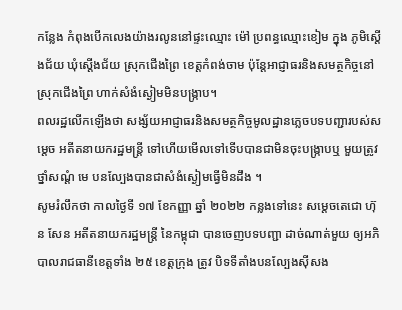កន្លែង កំពុងបើកលេងយ៉ាងរលូននៅផ្ទះឈ្មោះ ម៉ៅ ប្រពន្ធឈ្មោះខៀម ក្នុង ភូមិស្ដើងជ័យ ឃុំស្ដើងជ័យ ស្រុកជើងព្រៃ ខេត្តកំពង់ចាម ប៉ុន្តែអាជ្ញាធរនិងសមត្ថកិច្ចនៅស្រុកជើងព្រៃ ហាក់សំងំស្ងៀមមិនបង្ក្រាប។
ពលរដ្ឋលើកឡើងថា សង្ស័យអាជ្ញាធរនិងសមត្ថកិច្ចមូលដ្ឋានភ្លេចបទបញ្ជារបស់សម្ដេច អតីតនាយករដ្ឋមន្ត្រី ទៅហើយមើលទៅទើបបានជាមិនចុះបង្ក្រាបឬ មួយត្រូវថ្នាំសណ្ដំ មេ បនល្បែងបានជាសំងំស្ងៀមធ្វើមិនដឹង ។
សូមរំលឹកថា កាលថ្ងៃទី ១៧ ខែកញ្ញា ឆ្នាំ ២០២២ កន្លងទៅនេះ សម្ដេចតេជោ ហ៊ុន សែន អតីតនាយករដ្ឋមន្ត្រី នៃកម្ពុជា បានចេញបទបញ្ជា ដាច់ណាត់មួយ ឲ្យអភិបាលរាជធានីខេត្តទាំង ២៥ ខេត្តក្រុង ត្រូវ បិទទីតាំងបនល្បែងសុីសង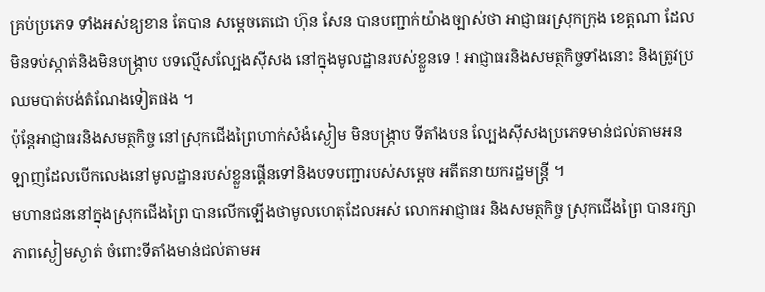គ្រប់ប្រភេទ ទាំងអស់ឧ្យខាន តែបាន សម្តេចតេជោ ហ៊ុន សែន បានបញ្ជាក់យ៉ាងច្បាស់ថា អាជ្ញាធរស្រុកក្រុង ខេត្តណា ដែលមិនទប់ស្កាត់និងមិនបង្ក្រាប បទល្មើសល្បែងស៊ីសង នៅក្នុងមូលដ្ឋានរបស់ខ្លួនទេ ! អាជ្ញាធរនិងសមត្ថកិច្ចទាំងនោះ និងត្រូវប្រឈមបាត់បង់តំណែងទៀតផង ។
ប៉ុន្តែអាជ្ញាធរនិងសមត្ថកិច្ច នៅស្រុកជើងព្រៃហាក់សំងំស្ងៀម មិនបង្ក្រាប ទីតាំងបន ល្បែងសុីសងប្រភេទមាន់ជល់តាមអនឡាញដែលបើកលេងនៅមូលដ្ឋានរបស់ខ្លួនផ្គើនទៅនិងបទបញ្ជារបស់សម្ដេច អតីតនាយករដ្ឋមន្ត្រី ។
មហានជននៅក្នុងស្រុកជើងព្រៃ បានលើកឡើងថាមូលហេតុដែលអស់ លោកអាជ្ញាធរ និងសមត្ថកិច្ច ស្រុកជើងព្រៃ បានរក្សាភាពស្ងៀមស្ងាត់ ចំពោះទីតាំងមាន់ជល់តាមអ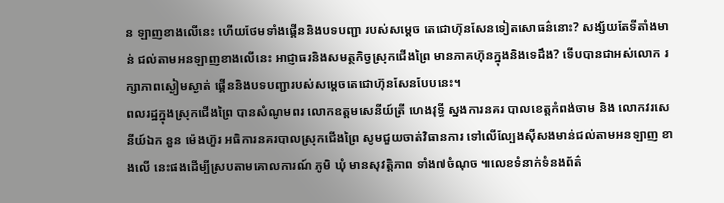ន ឡាញខាងលើនេះ ហើយថែមទាំងផ្គើននិងបទបញ្ជា របស់សម្តេច តេជោហ៊ុនសែនទៀតសោធន៌នោះ? សង្ស័យតែទីតាំងមាន់ ជល់តាមអនឡាញខាងលើនេះ អាជ្ញាធរនិងសមត្ថកិច្វស្រុកជើងព្រៃ មានភាគហ៊ុនក្នុងនិងទេដឹង? ទើបបានជាអស់លោក រក្សាភាពស្ងៀមស្ងាត់ ផ្គើននិងបទបញ្ជារបស់សម្តេចតេជោហ៊ុនសែនបែបនេះ។
ពលរដ្ឋក្នុងស្រុកជើងព្រៃ បានសំណូមពរ លោកឧត្តមសេនីយ៍ត្រី ហេងវុទ្ធី ស្នងការនគរ បាលខេត្តកំពង់ចាម និង លោកវរសេនីយ៍ឯក នួន ម៉េងហ៊ួរ អធិការនគរបាលស្រុកជើងព្រៃ សូមជួយចាត់វិធានការ ទៅលើល្បែងស៊ីសងមាន់ជល់តាមអនឡាញ ខាងលើ នេះផងដើម្បីស្របតាមគោលការណ៍ ភូមិ ឃុំ មានសុវត្តិភាព ទាំង៧ចំណុច ៕លេខទំនាក់ទំនងព័ត៌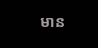មាន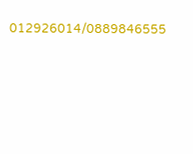012926014/0889846555